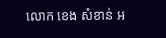លោក ខេង សំខាន់ អ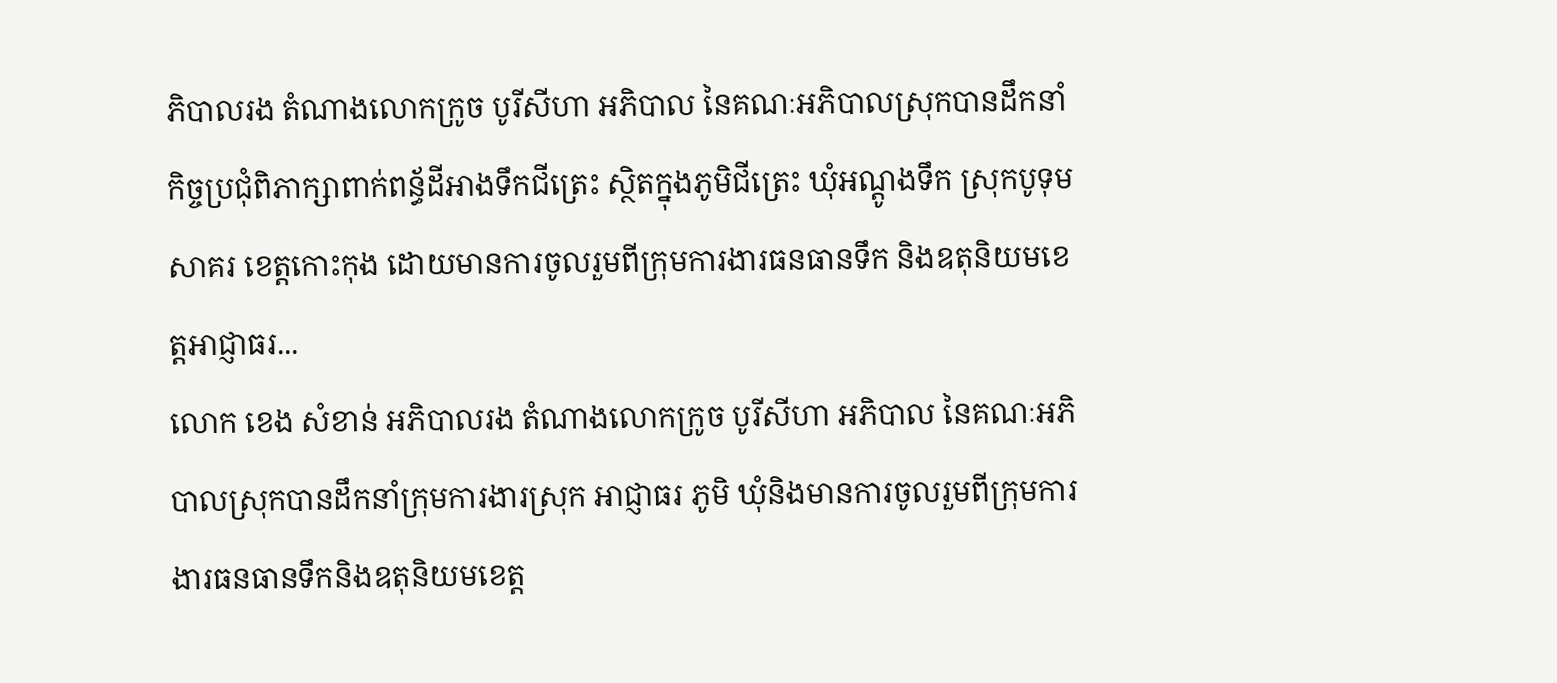ភិបាលរង តំណាងលោកក្រូច បូរីសីហា អភិបាល នៃគណៈអភិបាលស្រុកបានដឹកនាំកិច្ចប្រជុំពិភាក្សាពាក់ពន្ធ័ដីអាងទឹកជីត្រេះ ស្ថិតក្នុងភូមិជីត្រេះ ឃុំអណ្តូងទឹក ស្រុកបូទុមសាគរ ខេត្តកោះកុង ដោយមានការចូលរួមពីក្រុមការងារធនធានទឹក និងឧតុនិយមខេត្តអាជ្ញាធរ...
លោក ខេង សំខាន់ អភិបាលរង តំណាងលោកក្រូច បូរីសីហា អភិបាល នៃគណៈអភិបាលស្រុកបានដឹកនាំក្រុមការងារស្រុក អាជ្ញាធរ ភូមិ ឃុំនិងមានការចូលរួមពីក្រុមការងារធនធានទឹកនិងឧតុនិយមខេត្ត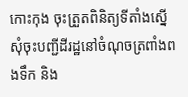កោះកុង ចុះត្រួតពិនិត្យទីតាំងស្នើសុំចុះបញ្ជីដីរដ្ឋនៅចំណុចត្រពាំងពងទឹក និង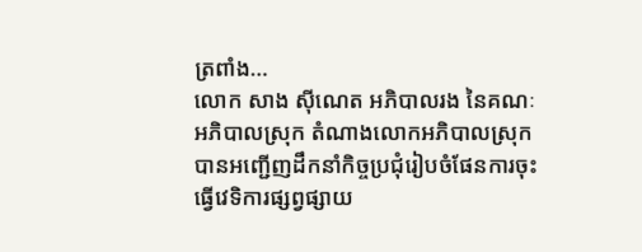ត្រពាំង...
លោក សាង ស៊ីណេត អភិបាលរង នៃគណៈអភិបាលស្រុក តំណាងលោកអភិបាលស្រុកបានអញ្ជើញដឹកនាំកិច្ចប្រជុំរៀបចំផែនការចុះធ្វើវេទិការផ្សព្វផ្សាយ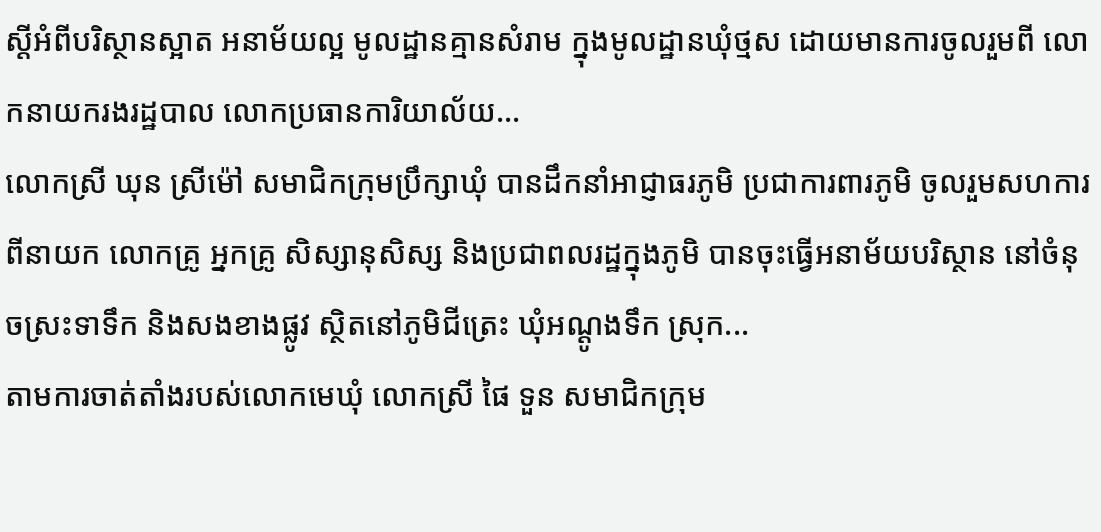ស្តីអំពីបរិស្ថានស្អាត អនាម័យល្អ មូលដ្ឋានគ្មានសំរាម ក្នុងមូលដ្ឋានឃុំថ្មស ដោយមានការចូលរួមពី លោកនាយករងរដ្ឋបាល លោកប្រធានការិយាល័យ...
លោកស្រី ឃុន ស្រីម៉ៅ សមាជិកក្រុមប្រឹក្សាឃុំ បានដឹកនាំអាជ្ញាធរភូមិ ប្រជាការពារភូមិ ចូលរួមសហការពីនាយក លោកគ្រូ អ្នកគ្រូ សិស្សានុសិស្ស និងប្រជាពលរដ្ឋក្នុងភូមិ បានចុះធ្វើអនាម័យបរិស្ថាន នៅចំនុចស្រះទាទឹក និងសងខាងផ្លូវ ស្ថិតនៅភូមិជីត្រេះ ឃុំអណ្តូងទឹក ស្រុក...
តាមការចាត់តាំងរបស់លោកមេឃុំ លោកស្រី ផៃ ទួន សមាជិកក្រុម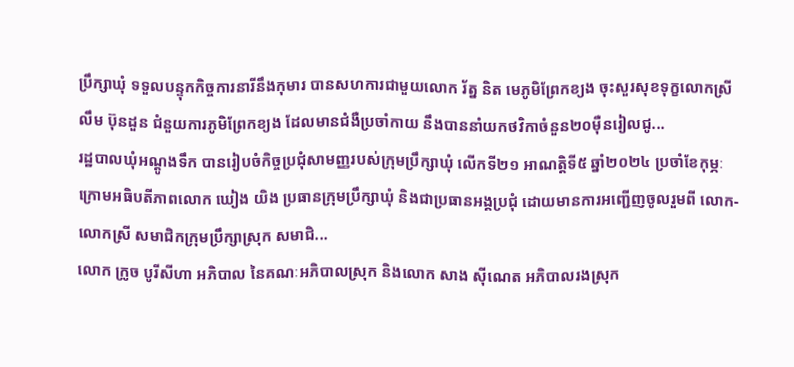ប្រឹក្សាឃុំ ទទួលបន្ទុកកិច្ចការនារីនឹងកុមារ បានសហការជាមួយលោក រ័ត្ន និត មេភូមិព្រែកខ្យង ចុះសួរសុខទុក្ខលោកស្រី លឹម ប៊ុនដួន ជំនួយការភូមិព្រែកខ្យង ដែលមានជំងឺប្រចាំកាយ នឹងបាននាំយកថវិកាចំនួន២០មុឺនរៀលជូ...
រដ្ឋបាលឃុំអណ្តូងទឹក បានរៀបចំកិច្ចប្រជុំសាមញ្ញរបស់ក្រុមប្រឹក្សាឃុំ លើកទី២១ អាណត្តិទី៥ ឆ្នាំ២០២៤ ប្រចាំខែកុម្ភៈ ក្រោមអធិបតីភាពលោក ឃៀង យិង ប្រធានក្រុមប្រឹក្សាឃុំ និងជាប្រធានអង្គប្រជុំ ដោយមានការអញ្ជើញចូលរួមពី លោក-លោកស្រី សមាជិកក្រុមប្រឹក្សាស្រុក សមាជិ...
លោក ក្រូច បូរីសីហា អភិបាល នៃគណៈអភិបាលស្រុក និងលោក សាង ស៊ីណេត អភិបាលរងស្រុក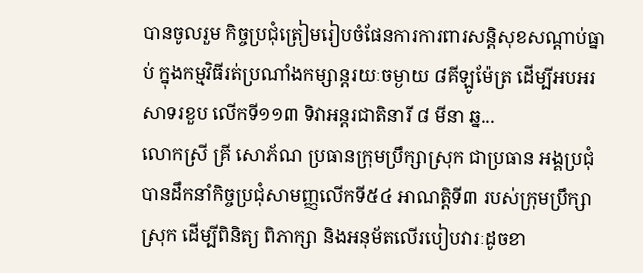បានចូលរួម កិច្ចប្រជុំត្រៀមរៀបចំផែនការការពារសន្ដិសុខសណ្ដាប់ធ្នាប់ ក្នុងកម្មវិធីរត់ប្រណាំងកម្សាន្តរយៈចម្ងាយ ៨គីឡូម៉ែត្រ ដើម្បីអបអរសាទរខួប លើកទី១១៣ ទិវាអន្តរជាតិនារី ៨ មីនា ឆ្ន...
លោកស្រី គ្រី សោភ័ណ ប្រធានក្រុមប្រឹក្សាស្រុក ជាប្រធាន អង្គប្រជុំ បានដឹកនាំកិច្ចប្រជុំសាមញ្ញលើកទី៥៤ អាណត្តិទី៣ របស់ក្រុមប្រឹក្សាស្រុក ដើម្បីពិនិត្យ ពិភាក្សា និងអនុម័តលើរបៀបវារៈដូចខា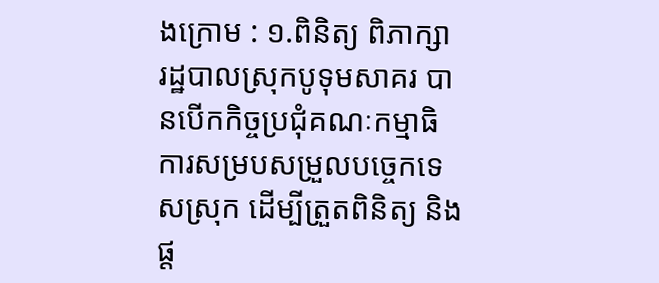ងក្រោម : ១.ពិនិត្យ ពិភាក្សា
រដ្ឋបាលស្រុកបូទុមសាគរ បានបើកកិច្ចប្រជុំគណៈកម្មាធិការសម្របសម្រួលបច្ចេកទេសស្រុក ដើម្បីត្រួតពិនិត្យ និងផ្ត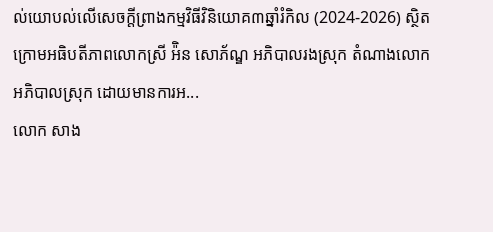ល់យោបល់លើសេចក្តីព្រាងកម្មវិធីវិនិយោគ៣ឆ្នាំរំកិល (2024-2026) ស្ថិតក្រោមអធិបតីភាពលោកស្រី អ៉ិន សោភ័ណ្ឌ អភិបាលរងស្រុក តំណាងលោកអភិបាលស្រុក ដោយមានការអ...
លោក សាង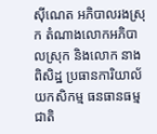ស៊ីណេត អភិបាលរងស្រុក តំណាងលោកអភិបាលស្រុក និងលោក នាង ពិសិដ្ឋ ប្រធានការិយាល័យកសិកម្ម ធនធានធម្មជាតិ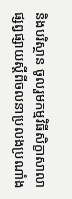និងបរិស្ថាន ចូលរួមកម្មវិធីសិក្ខាសាលាផ្សព្វផ្សាយស្តីពីចលនាប្រលងប្រណាំង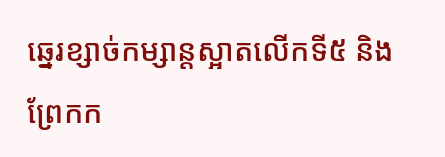ឆ្នេរខ្សាច់កម្សាន្តស្អាតលើកទី៥ និងព្រែកក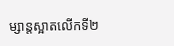ម្សាន្តស្អាតលើកទី២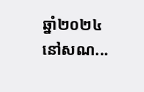ឆ្នាំ២០២៤ នៅសណ...